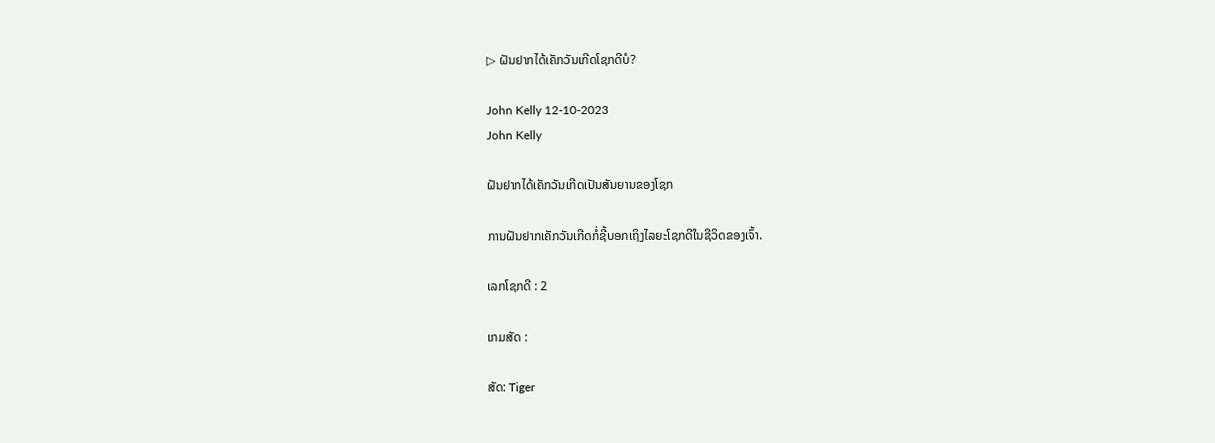▷ ຝັນຢາກໄດ້ເຄັກວັນເກີດໂຊກດີບໍ?

John Kelly 12-10-2023
John Kelly

ຝັນຢາກໄດ້ເຄັກວັນເກີດເປັນສັນຍານຂອງໂຊກ

ການຝັນຢາກເຄັກວັນເກີດກໍ່ຊີ້ບອກເຖິງໄລຍະໂຊກດີໃນຊີວິດຂອງເຈົ້າ.

ເລກໂຊກດີ : 2

ເກມສັດ :

ສັດ: Tiger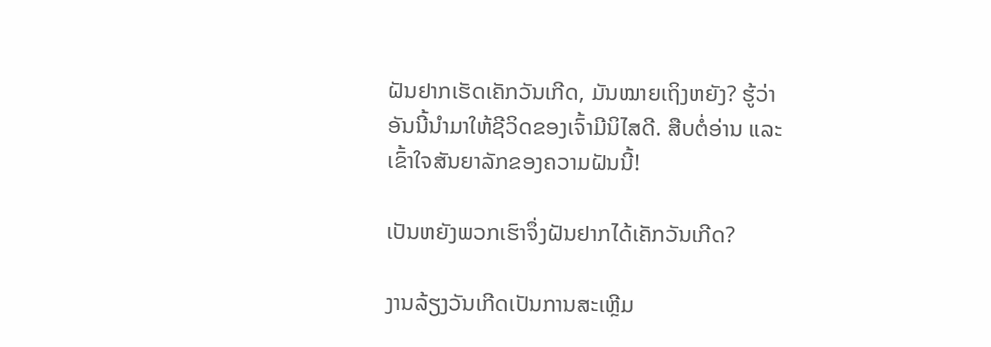ຝັນຢາກເຮັດເຄັກວັນເກີດ, ມັນໝາຍເຖິງຫຍັງ? ຮູ້ວ່າອັນນີ້ນຳມາໃຫ້ຊີວິດຂອງເຈົ້າມີນິໄສດີ. ສືບຕໍ່ອ່ານ ແລະເຂົ້າໃຈສັນຍາລັກຂອງຄວາມຝັນນີ້!

ເປັນຫຍັງພວກເຮົາຈຶ່ງຝັນຢາກໄດ້ເຄັກວັນເກີດ?

ງານລ້ຽງວັນເກີດເປັນການສະເຫຼີມ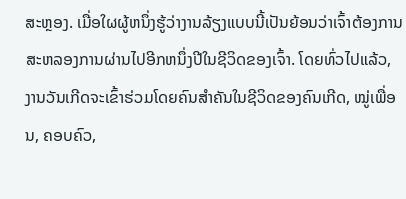ສະຫຼອງ. ເມື່ອໃຜຜູ້ຫນຶ່ງຮູ້ວ່າງານລ້ຽງແບບນີ້ເປັນຍ້ອນວ່າເຈົ້າຕ້ອງການສະຫລອງການຜ່ານໄປອີກຫນຶ່ງປີໃນຊີວິດຂອງເຈົ້າ. ໂດຍທົ່ວໄປແລ້ວ, ງານວັນເກີດຈະເຂົ້າຮ່ວມໂດຍຄົນສຳຄັນໃນຊີວິດຂອງຄົນເກີດ, ໝູ່ເພື່ອນ, ຄອບຄົວ,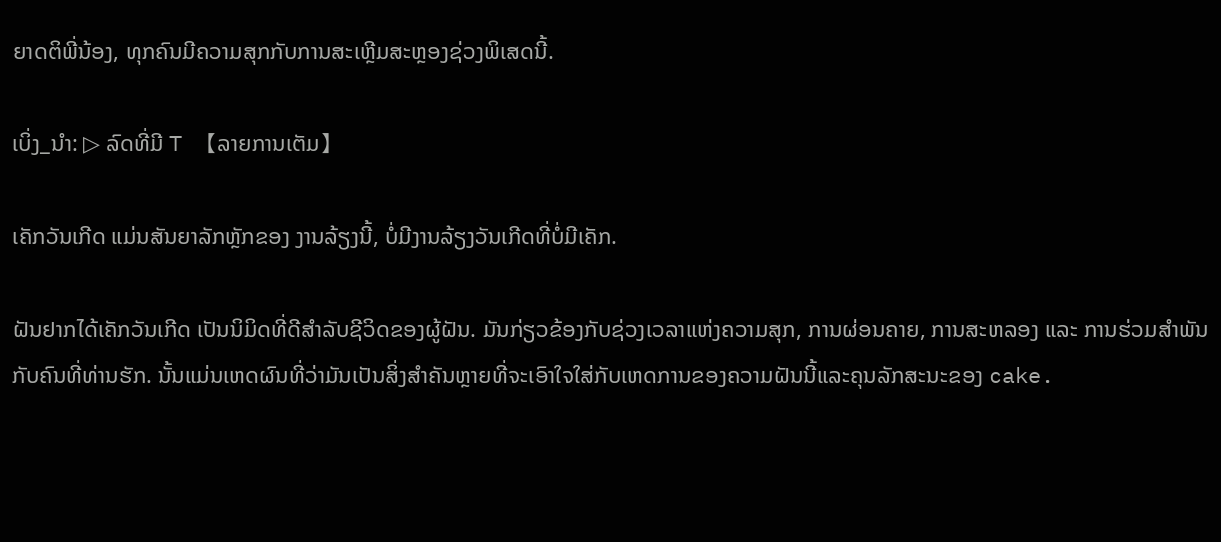ຍາດຕິພີ່ນ້ອງ, ທຸກຄົນມີຄວາມສຸກກັບການສະເຫຼີມສະຫຼອງຊ່ວງພິເສດນີ້.

ເບິ່ງ_ນຳ: ▷ ລົດທີ່ມີ T 【ລາຍການເຕັມ】

ເຄັກວັນເກີດ ແມ່ນສັນຍາລັກຫຼັກຂອງ ງານລ້ຽງນີ້, ບໍ່ມີງານລ້ຽງວັນເກີດທີ່ບໍ່ມີເຄັກ.

ຝັນຢາກໄດ້ເຄັກວັນເກີດ ເປັນນິມິດທີ່ດີສຳລັບຊີວິດຂອງຜູ້ຝັນ. ມັນກ່ຽວຂ້ອງກັບຊ່ວງເວລາແຫ່ງຄວາມສຸກ, ການຜ່ອນຄາຍ, ການສະຫລອງ ແລະ ການຮ່ວມສຳພັນກັບຄົນທີ່ທ່ານຮັກ. ນັ້ນແມ່ນເຫດຜົນທີ່ວ່າມັນເປັນສິ່ງສໍາຄັນຫຼາຍທີ່ຈະເອົາໃຈໃສ່ກັບເຫດການຂອງຄວາມຝັນນີ້ແລະຄຸນລັກສະນະຂອງ cake.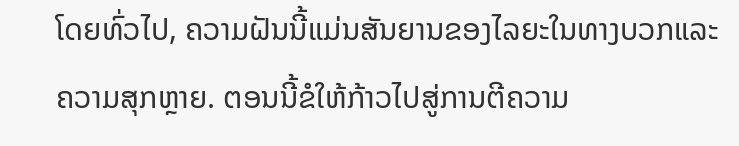ໂດຍທົ່ວໄປ, ຄວາມຝັນນີ້ແມ່ນສັນຍານຂອງໄລຍະໃນທາງບວກແລະຄວາມສຸກຫຼາຍ. ຕອນນີ້ຂໍໃຫ້ກ້າວໄປສູ່ການຕີຄວາມ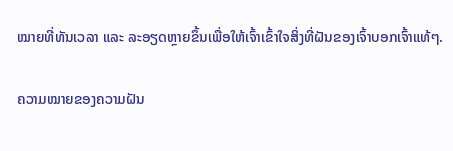ໝາຍທີ່ທັນເວລາ ແລະ ລະອຽດຫຼາຍຂຶ້ນເພື່ອໃຫ້ເຈົ້າເຂົ້າໃຈສິ່ງທີ່ຝັນຂອງເຈົ້າບອກເຈົ້າແທ້ໆ.

ຄວາມໝາຍຂອງຄວາມຝັນ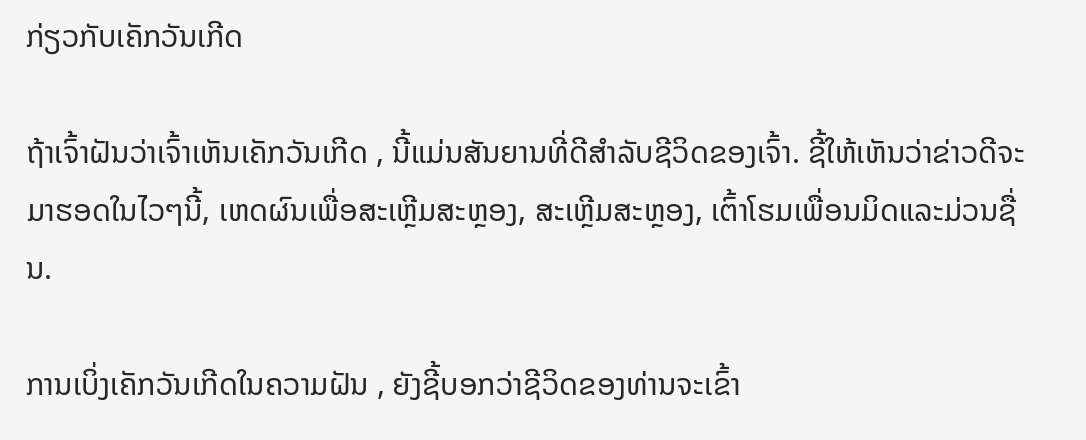ກ່ຽວກັບເຄັກວັນເກີດ

ຖ້າເຈົ້າຝັນວ່າເຈົ້າເຫັນເຄັກວັນເກີດ , ນີ້ແມ່ນສັນຍານທີ່ດີສໍາລັບຊີວິດຂອງເຈົ້າ. ຊີ້ໃຫ້ເຫັນວ່າຂ່າວດີຈະມາຮອດໃນໄວໆນີ້, ເຫດຜົນເພື່ອສະເຫຼີມສະຫຼອງ, ສະເຫຼີມສະຫຼອງ, ເຕົ້າໂຮມເພື່ອນມິດແລະມ່ວນຊື່ນ.

ການເບິ່ງເຄັກວັນເກີດໃນຄວາມຝັນ , ຍັງຊີ້ບອກວ່າຊີວິດຂອງທ່ານຈະເຂົ້າ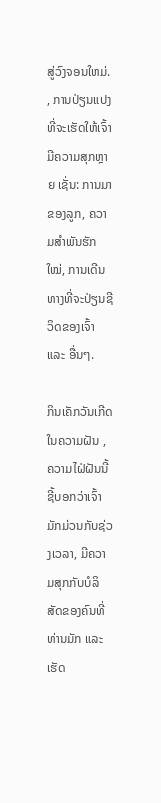ສູ່ວົງຈອນໃຫມ່. , ການປ່ຽນແປງທີ່ຈະເຮັດໃຫ້ເຈົ້າມີຄວາມສຸກຫຼາຍ ເຊັ່ນ: ການມາຂອງລູກ, ຄວາມສຳພັນຮັກໃໝ່, ການເດີນທາງທີ່ຈະປ່ຽນຊີວິດຂອງເຈົ້າ ແລະ ອື່ນໆ.

ກິນເຄັກວັນເກີດໃນຄວາມຝັນ , ຄວາມໄຝ່ຝັນນີ້ຊີ້ບອກວ່າເຈົ້າມັກມ່ວນກັບຊ່ວງເວລາ, ມີຄວາມສຸກກັບບໍລິສັດຂອງຄົນທີ່ທ່ານມັກ ແລະເຮັດ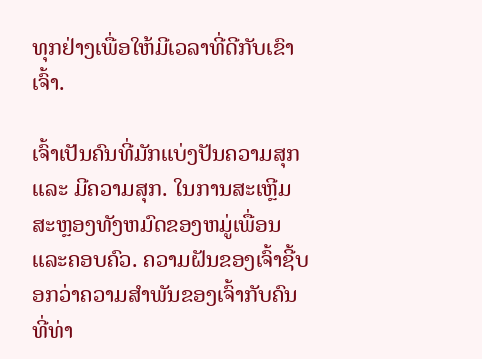ທຸກຢ່າງເພື່ອໃຫ້ມີເວລາທີ່ດີກັບເຂົາເຈົ້າ.

ເຈົ້າເປັນຄົນທີ່ມັກແບ່ງປັນຄວາມສຸກ ແລະ ມີຄວາມສຸກ. ໃນການສະເຫຼີມສະຫຼອງທັງຫມົດຂອງຫມູ່ເພື່ອນແລະຄອບຄົວ. ຄວາມຝັນຂອງເຈົ້າຊີ້ບອກວ່າຄວາມສຳພັນຂອງເຈົ້າກັບຄົນທີ່ທ່າ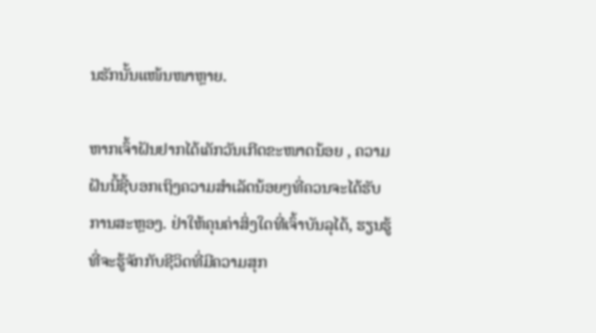ນຮັກນັ້ນແໜ້ນໜາຫຼາຍ.

ຫາກເຈົ້າຝັນຢາກໄດ້ເຄັກວັນເກີດຂະໜາດນ້ອຍ , ຄວາມຝັນນີ້ຊີ້ບອກເຖິງຄວາມສຳເລັດນ້ອຍໆທີ່ຄວນຈະໄດ້ຮັບການສະຫຼອງ. ຢ່າໃຫ້ຄຸນຄ່າສິ່ງໃດທີ່ເຈົ້າບັນລຸໄດ້, ຮຽນຮູ້ທີ່ຈະຮູ້ຈັກກັບຊີວິດທີ່ມີຄວາມສຸກ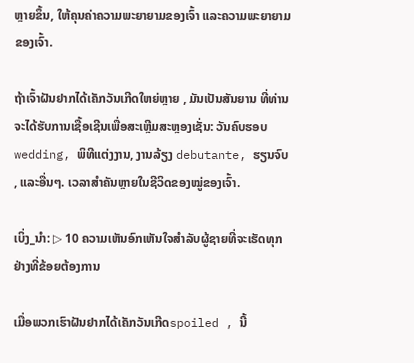ຫຼາຍຂຶ້ນ, ໃຫ້ຄຸນຄ່າຄວາມພະຍາຍາມຂອງເຈົ້າ ແລະຄວາມພະຍາຍາມຂອງເຈົ້າ.

ຖ້າເຈົ້າຝັນຢາກໄດ້ເຄັກວັນເກີດໃຫຍ່ຫຼາຍ , ມັນເປັນສັນຍານ ທີ່ທ່ານຈະໄດ້ຮັບການເຊື້ອເຊີນເພື່ອສະເຫຼີມສະຫຼອງເຊັ່ນ: ວັນຄົບຮອບ wedding, ພິທີແຕ່ງງານ, ງານລ້ຽງ debutante, ຮຽນຈົບ, ແລະອື່ນໆ. ເວລາສຳຄັນຫຼາຍໃນຊີວິດຂອງໝູ່ຂອງເຈົ້າ.

ເບິ່ງ_ນຳ: ▷ 10 ຄວາມເຫັນອົກເຫັນໃຈສໍາລັບຜູ້ຊາຍທີ່ຈະເຮັດທຸກຢ່າງທີ່ຂ້ອຍຕ້ອງການ

ເມື່ອພວກເຮົາຝັນຢາກໄດ້ເຄັກວັນເກີດspoiled , ນີ້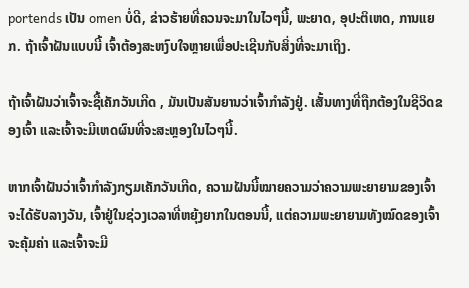portends ເປັນ omen ບໍ່ດີ, ຂ່າວຮ້າຍທີ່ຄວນຈະມາໃນໄວໆນີ້, ພະຍາດ, ອຸປະຕິເຫດ, ການແຍກ. ຖ້າເຈົ້າຝັນແບບນີ້ ເຈົ້າຕ້ອງສະຫງົບໃຈຫຼາຍເພື່ອປະເຊີນກັບສິ່ງທີ່ຈະມາເຖິງ.

ຖ້າເຈົ້າຝັນວ່າເຈົ້າຈະຊື້ເຄັກວັນເກີດ , ມັນເປັນສັນຍານວ່າເຈົ້າກຳລັງຢູ່. ເສັ້ນທາງທີ່ຖືກຕ້ອງໃນຊີວິດຂອງເຈົ້າ ແລະເຈົ້າຈະມີເຫດຜົນທີ່ຈະສະຫຼອງໃນໄວໆນີ້.

ຫາກເຈົ້າຝັນວ່າເຈົ້າກຳລັງກຽມເຄັກວັນເກີດ, ຄວາມຝັນນີ້ໝາຍຄວາມວ່າຄວາມພະຍາຍາມຂອງເຈົ້າຈະໄດ້ຮັບລາງວັນ, ເຈົ້າຢູ່ໃນຊ່ວງເວລາທີ່ຫຍຸ້ງຍາກໃນຕອນນີ້, ແຕ່ຄວາມພະຍາຍາມທັງໝົດຂອງເຈົ້າຈະຄຸ້ມຄ່າ ແລະເຈົ້າຈະມີ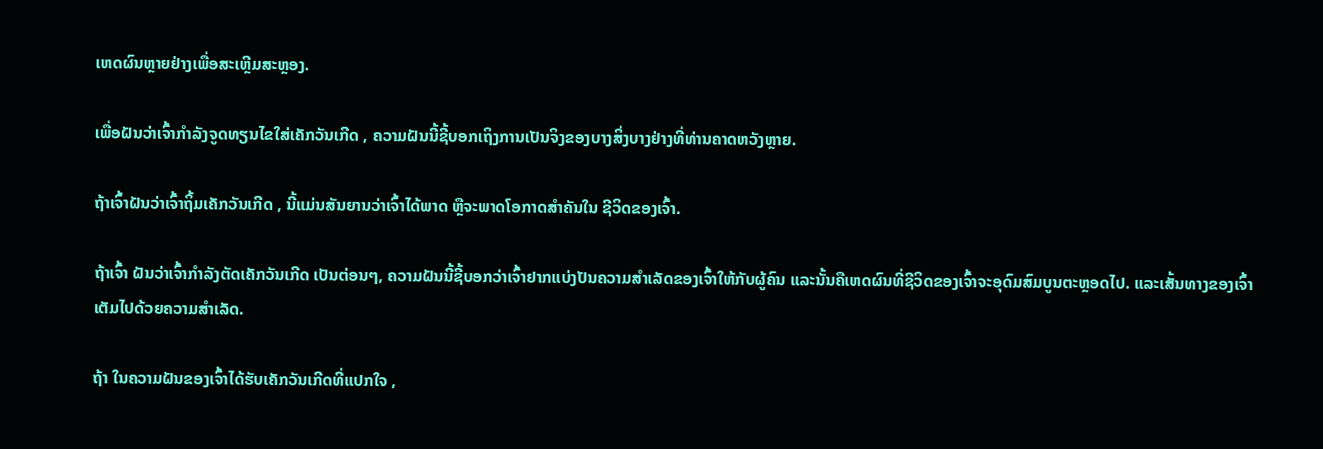ເຫດຜົນຫຼາຍຢ່າງເພື່ອສະເຫຼີມສະຫຼອງ.

ເພື່ອຝັນວ່າເຈົ້າກຳລັງຈູດທຽນໄຂໃສ່ເຄັກວັນເກີດ , ຄວາມຝັນນີ້ຊີ້ບອກເຖິງການເປັນຈິງຂອງບາງສິ່ງບາງຢ່າງທີ່ທ່ານຄາດຫວັງຫຼາຍ.

ຖ້າເຈົ້າຝັນວ່າເຈົ້າຖິ້ມເຄັກວັນເກີດ , ນີ້ແມ່ນສັນຍານວ່າເຈົ້າໄດ້ພາດ ຫຼືຈະພາດໂອກາດສຳຄັນໃນ ຊີວິດຂອງເຈົ້າ.

ຖ້າເຈົ້າ ຝັນວ່າເຈົ້າກຳລັງຕັດເຄັກວັນເກີດ ເປັນຕ່ອນໆ, ຄວາມຝັນນີ້ຊີ້ບອກວ່າເຈົ້າຢາກແບ່ງປັນຄວາມສຳເລັດຂອງເຈົ້າໃຫ້ກັບຜູ້ຄົນ ແລະນັ້ນຄືເຫດຜົນທີ່ຊີວິດຂອງເຈົ້າຈະອຸດົມສົມບູນຕະຫຼອດໄປ. ແລະເສັ້ນທາງຂອງເຈົ້າເຕັມໄປດ້ວຍຄວາມສຳເລັດ.

ຖ້າ ໃນຄວາມຝັນຂອງເຈົ້າໄດ້ຮັບເຄັກວັນເກີດທີ່ແປກໃຈ ,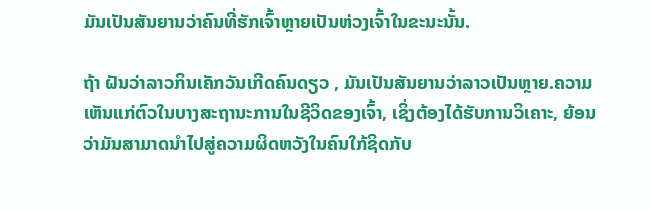ມັນເປັນສັນຍານວ່າຄົນທີ່ຮັກເຈົ້າຫຼາຍເປັນຫ່ວງເຈົ້າໃນຂະນະນັ້ນ.

ຖ້າ ຝັນວ່າລາວກິນເຄັກວັນເກີດຄົນດຽວ , ມັນເປັນສັນຍານວ່າລາວເປັນຫຼາຍ.ຄວາມເຫັນແກ່ຕົວໃນບາງສະຖານະການໃນຊີວິດຂອງເຈົ້າ, ເຊິ່ງຕ້ອງໄດ້ຮັບການວິເຄາະ, ຍ້ອນວ່າມັນສາມາດນໍາໄປສູ່ຄວາມຜິດຫວັງໃນຄົນໃກ້ຊິດກັບ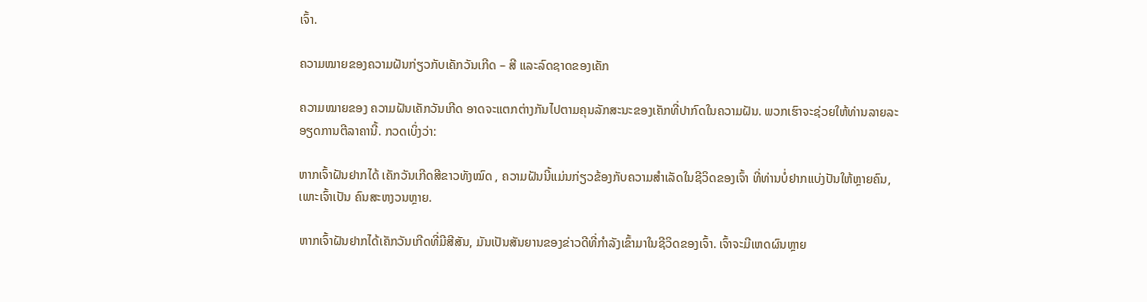ເຈົ້າ.

ຄວາມໝາຍຂອງຄວາມຝັນກ່ຽວກັບເຄັກວັນເກີດ – ສີ ແລະລົດຊາດຂອງເຄັກ

ຄວາມໝາຍຂອງ ຄວາມຝັນເຄັກວັນເກີດ ອາດຈະແຕກຕ່າງກັນໄປຕາມຄຸນລັກສະນະຂອງເຄັກທີ່ປາກົດໃນຄວາມຝັນ. ພວກເຮົາຈະຊ່ວຍໃຫ້ທ່ານລາຍລະອຽດການຕີລາຄານີ້. ກວດເບິ່ງວ່າ:

ຫາກເຈົ້າຝັນຢາກໄດ້ ເຄັກວັນເກີດສີຂາວທັງໝົດ , ຄວາມຝັນນີ້ແມ່ນກ່ຽວຂ້ອງກັບຄວາມສຳເລັດໃນຊີວິດຂອງເຈົ້າ ທີ່ທ່ານບໍ່ຢາກແບ່ງປັນໃຫ້ຫຼາຍຄົນ, ເພາະເຈົ້າເປັນ ຄົນສະຫງວນຫຼາຍ.

ຫາກເຈົ້າຝັນຢາກໄດ້ເຄັກວັນເກີດທີ່ມີສີສັນ, ມັນເປັນສັນຍານຂອງຂ່າວດີທີ່ກຳລັງເຂົ້າມາໃນຊີວິດຂອງເຈົ້າ. ເຈົ້າຈະມີເຫດຜົນຫຼາຍ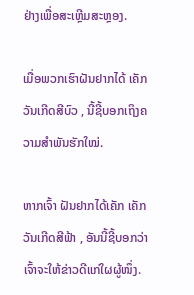ຢ່າງເພື່ອສະເຫຼີມສະຫຼອງ.

ເມື່ອພວກເຮົາຝັນຢາກໄດ້ ເຄັກວັນເກີດສີບົວ , ນີ້ຊີ້ບອກເຖິງຄວາມສຳພັນຮັກໃໝ່.

ຫາກເຈົ້າ ຝັນຢາກໄດ້ເຄັກ ເຄັກວັນເກີດສີຟ້າ , ອັນນີ້ຊີ້ບອກວ່າເຈົ້າຈະໃຫ້ຂ່າວດີແກ່ໃຜຜູ້ໜຶ່ງ.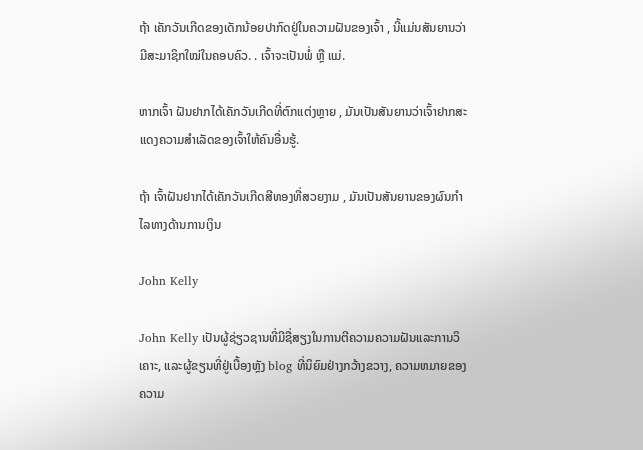ຖ້າ ເຄັກວັນເກີດຂອງເດັກນ້ອຍປາກົດຢູ່ໃນຄວາມຝັນຂອງເຈົ້າ , ນີ້ແມ່ນສັນຍານວ່າມີສະມາຊິກໃໝ່ໃນຄອບຄົວ. . ເຈົ້າຈະເປັນພໍ່ ຫຼື ແມ່.

ຫາກເຈົ້າ ຝັນຢາກໄດ້ເຄັກວັນເກີດທີ່ຕົກແຕ່ງຫຼາຍ , ມັນເປັນສັນຍານວ່າເຈົ້າຢາກສະແດງຄວາມສຳເລັດຂອງເຈົ້າໃຫ້ຄົນອື່ນຮູ້.

ຖ້າ ເຈົ້າຝັນຢາກໄດ້ເຄັກວັນເກີດສີທອງທີ່ສວຍງາມ , ມັນເປັນສັນຍານຂອງຜົນກໍາໄລທາງດ້ານການເງິນ

John Kelly

John Kelly ເປັນຜູ້ຊ່ຽວຊານທີ່ມີຊື່ສຽງໃນການຕີຄວາມຄວາມຝັນແລະການວິເຄາະ, ແລະຜູ້ຂຽນທີ່ຢູ່ເບື້ອງຫຼັງ blog ທີ່ນິຍົມຢ່າງກວ້າງຂວາງ, ຄວາມຫມາຍຂອງຄວາມ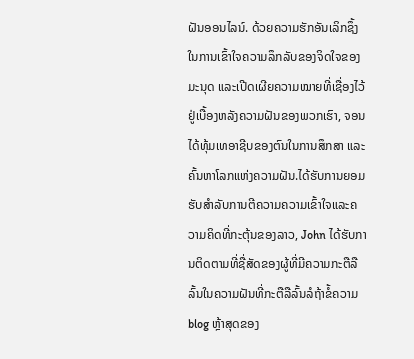ຝັນອອນໄລນ໌. ດ້ວຍຄວາມຮັກອັນເລິກຊຶ້ງໃນການເຂົ້າໃຈຄວາມລຶກລັບຂອງຈິດໃຈຂອງມະນຸດ ແລະເປີດເຜີຍຄວາມໝາຍທີ່ເຊື່ອງໄວ້ຢູ່ເບື້ອງຫລັງຄວາມຝັນຂອງພວກເຮົາ, ຈອນໄດ້ທຸ້ມເທອາຊີບຂອງຕົນໃນການສຶກສາ ແລະ ຄົ້ນຫາໂລກແຫ່ງຄວາມຝັນ.ໄດ້ຮັບການຍອມຮັບສໍາລັບການຕີຄວາມຄວາມເຂົ້າໃຈແລະຄວາມຄິດທີ່ກະຕຸ້ນຂອງລາວ, John ໄດ້ຮັບການຕິດຕາມທີ່ຊື່ສັດຂອງຜູ້ທີ່ມີຄວາມກະຕືລືລົ້ນໃນຄວາມຝັນທີ່ກະຕືລືລົ້ນລໍຖ້າຂໍ້ຄວາມ blog ຫຼ້າສຸດຂອງ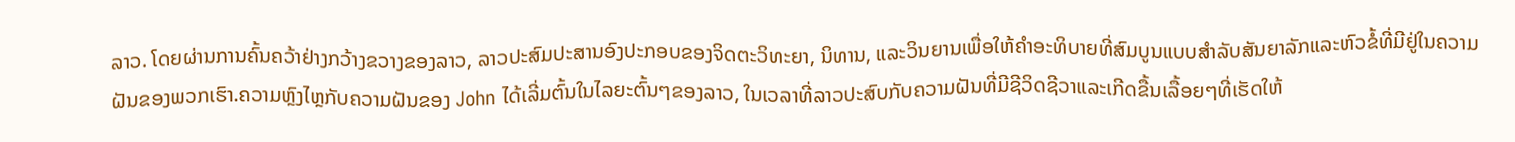ລາວ. ໂດຍຜ່ານການຄົ້ນຄວ້າຢ່າງກວ້າງຂວາງຂອງລາວ, ລາວປະສົມປະສານອົງປະກອບຂອງຈິດຕະວິທະຍາ, ນິທານ, ແລະວິນຍານເພື່ອໃຫ້ຄໍາອະທິບາຍທີ່ສົມບູນແບບສໍາລັບສັນຍາລັກແລະຫົວຂໍ້ທີ່ມີຢູ່ໃນຄວາມຝັນຂອງພວກເຮົາ.ຄວາມຫຼົງໄຫຼກັບຄວາມຝັນຂອງ John ໄດ້ເລີ່ມຕົ້ນໃນໄລຍະຕົ້ນໆຂອງລາວ, ໃນເວລາທີ່ລາວປະສົບກັບຄວາມຝັນທີ່ມີຊີວິດຊີວາແລະເກີດຂື້ນເລື້ອຍໆທີ່ເຮັດໃຫ້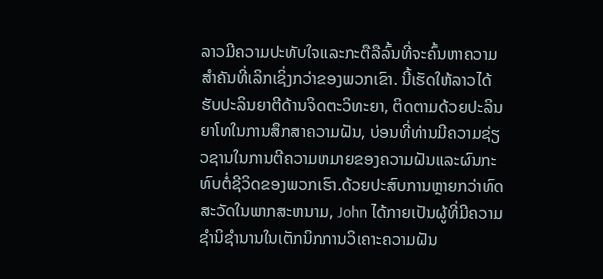ລາວມີຄວາມປະທັບໃຈແລະກະຕືລືລົ້ນທີ່ຈະຄົ້ນຫາຄວາມສໍາຄັນທີ່ເລິກເຊິ່ງກວ່າຂອງພວກເຂົາ. ນີ້ເຮັດໃຫ້ລາວໄດ້ຮັບປະລິນຍາຕີດ້ານຈິດຕະວິທະຍາ, ຕິດຕາມດ້ວຍປະລິນຍາໂທໃນການສຶກສາຄວາມຝັນ, ບ່ອນທີ່ທ່ານມີຄວາມຊ່ຽວຊານໃນການຕີຄວາມຫມາຍຂອງຄວາມຝັນແລະຜົນກະທົບຕໍ່ຊີວິດຂອງພວກເຮົາ.ດ້ວຍປະສົບການຫຼາຍກວ່າທົດສະວັດໃນພາກສະຫນາມ, John ໄດ້ກາຍເປັນຜູ້ທີ່ມີຄວາມຊໍານິຊໍານານໃນເຕັກນິກການວິເຄາະຄວາມຝັນ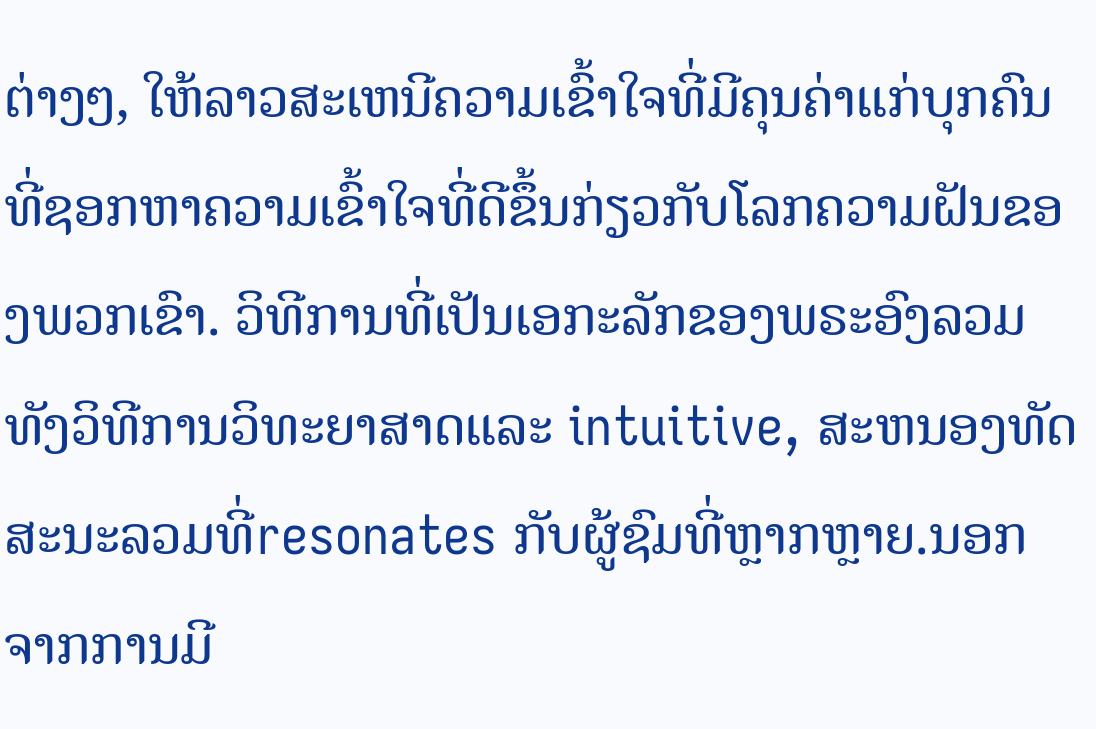ຕ່າງໆ, ໃຫ້ລາວສະເຫນີຄວາມເຂົ້າໃຈທີ່ມີຄຸນຄ່າແກ່ບຸກຄົນທີ່ຊອກຫາຄວາມເຂົ້າໃຈທີ່ດີຂຶ້ນກ່ຽວກັບໂລກຄວາມຝັນຂອງພວກເຂົາ. ວິທີການທີ່ເປັນເອກະລັກຂອງພຣະອົງລວມທັງວິທີການວິທະຍາສາດແລະ intuitive, ສະຫນອງທັດສະນະລວມທີ່resonates ກັບຜູ້ຊົມທີ່ຫຼາກຫຼາຍ.ນອກຈາກການມີ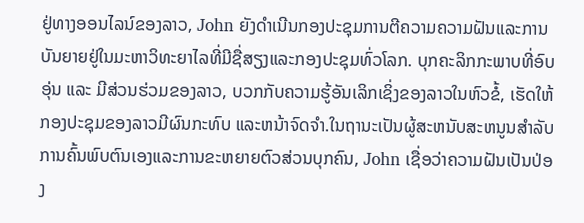ຢູ່ທາງອອນໄລນ໌ຂອງລາວ, John ຍັງດໍາເນີນກອງປະຊຸມການຕີຄວາມຄວາມຝັນແລະການບັນຍາຍຢູ່ໃນມະຫາວິທະຍາໄລທີ່ມີຊື່ສຽງແລະກອງປະຊຸມທົ່ວໂລກ. ບຸກຄະລິກກະພາບທີ່ອົບອຸ່ນ ແລະ ມີສ່ວນຮ່ວມຂອງລາວ, ບວກກັບຄວາມຮູ້ອັນເລິກເຊິ່ງຂອງລາວໃນຫົວຂໍ້, ເຮັດໃຫ້ກອງປະຊຸມຂອງລາວມີຜົນກະທົບ ແລະຫນ້າຈົດຈໍາ.ໃນຖານະເປັນຜູ້ສະຫນັບສະຫນູນສໍາລັບການຄົ້ນພົບຕົນເອງແລະການຂະຫຍາຍຕົວສ່ວນບຸກຄົນ, John ເຊື່ອວ່າຄວາມຝັນເປັນປ່ອງ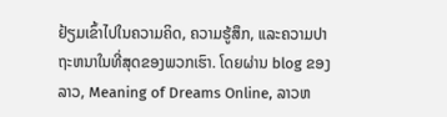ຢ້ຽມເຂົ້າໄປໃນຄວາມຄິດ, ຄວາມຮູ້ສຶກ, ແລະຄວາມປາຖະຫນາໃນທີ່ສຸດຂອງພວກເຮົາ. ໂດຍຜ່ານ blog ຂອງລາວ, Meaning of Dreams Online, ລາວຫ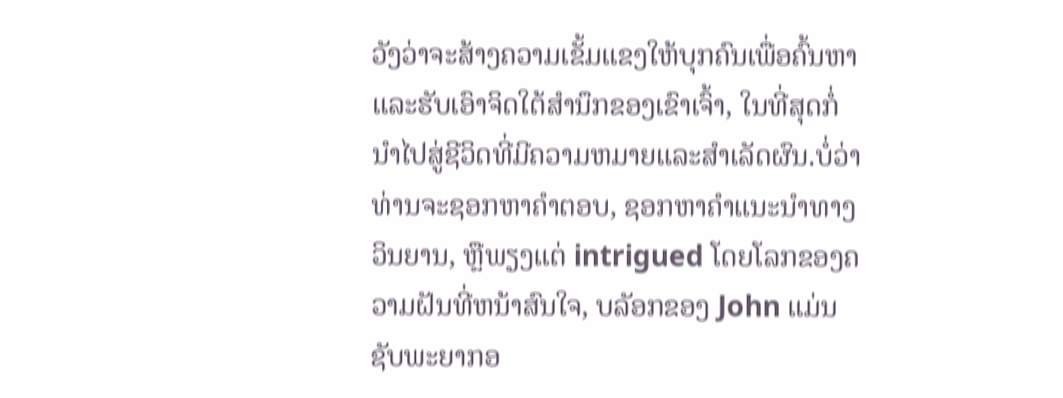ວັງວ່າຈະສ້າງຄວາມເຂັ້ມແຂງໃຫ້ບຸກຄົນເພື່ອຄົ້ນຫາແລະຮັບເອົາຈິດໃຕ້ສໍານຶກຂອງເຂົາເຈົ້າ, ໃນທີ່ສຸດກໍ່ນໍາໄປສູ່ຊີວິດທີ່ມີຄວາມຫມາຍແລະສໍາເລັດຜົນ.ບໍ່ວ່າທ່ານຈະຊອກຫາຄໍາຕອບ, ຊອກຫາຄໍາແນະນໍາທາງວິນຍານ, ຫຼືພຽງແຕ່ intrigued ໂດຍໂລກຂອງຄວາມຝັນທີ່ຫນ້າສົນໃຈ, ບລັອກຂອງ John ແມ່ນຊັບພະຍາກອ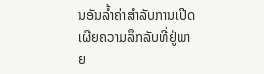ນອັນລ້ຳຄ່າສໍາລັບການເປີດເຜີຍຄວາມລຶກລັບທີ່ຢູ່ພາຍ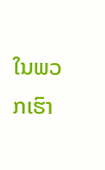ໃນພວກເຮົາ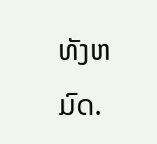ທັງຫມົດ.